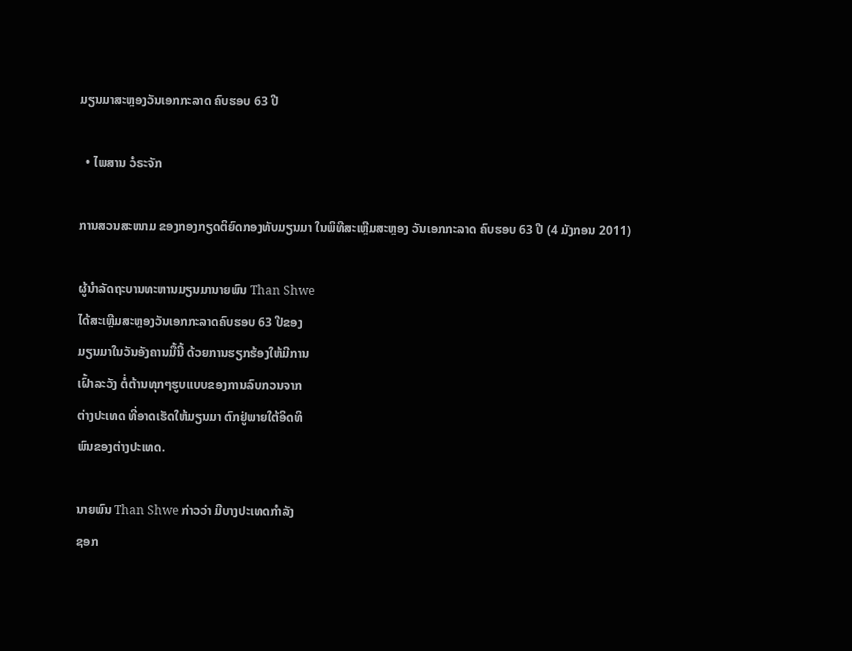ມຽນມາສະຫຼອງວັນເອກກະລາດ ຄົບຮອບ 63 ປີ

  • ໄພສານ ວໍຣະຈັກ

ການສວນສະໜາມ ຂອງກອງກຽດຕິຍົດກອງທັບມຽນມາ ໃນພິທີສະເຫຼີມສະຫຼອງ ວັນເອກກະລາດ ຄົບຮອບ 63 ປີ (4 ມັງກອນ 2011)

ຜູ້ນຳລັດຖະບານທະຫານມຽນມານາຍພົນ Than Shwe
ໄດ້ສະເຫຼີມສະຫຼອງວັນເອກກະລາດຄົບຮອບ 63 ປີຂອງ
ມຽນມາໃນວັນອັງຄານມື້ນີ້ ດ້ວຍການຮຽກຮ້ອງໃຫ້ມີການ
ເຝົ້າລະວັງ ຕໍ່ຕ້ານທຸກໆຮູບແບບຂອງການລົບກວນຈາກ
ຕ່າງປະເທດ ທີ່ອາດເຮັດໃຫ້ມຽນມາ ຕົກຢູ່ພາຍໃຕ້ອິດທິ
ພົນຂອງຕ່າງປະເທດ.

ນາຍພົນ Than Shwe ກ່າວວ່າ ມີບາງປະເທດກຳລັງ
ຊອກ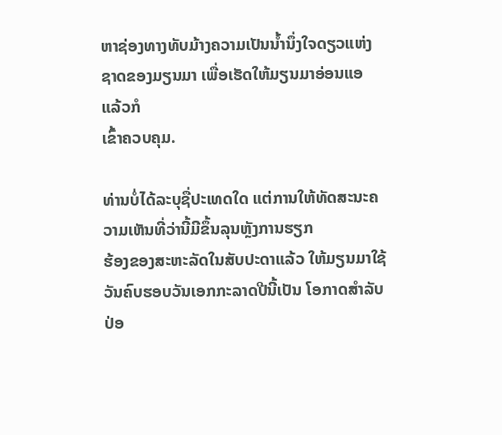ຫາຊ່ອງທາງທັບມ້າງຄວາມເປັນນໍ້ານຶ່ງໃຈດຽວແຫ່ງ
ຊາດຂອງມຽນມາ ເພື່ອເຮັດໃຫ້ມຽນມາອ່ອນແອ ແລ້ວກໍ
ເຂົ້າຄວບຄຸມ.

ທ່ານບໍ່ໄດ້ລະບຸຊື່ປະເທດໃດ ແຕ່ການໃຫ້ທັດສະນະຄວາມເຫັນທີ່ວ່ານີ້ມີຂຶ້ນລຸນຫຼັງການຮຽກ
ຮ້ອງຂອງສະຫະລັດໃນສັບປະດາແລ້ວ ໃຫ້ມຽນມາໃຊ້ວັນຄົບຮອບວັນເອກກະລາດປີນີ້ເປັນ ໂອກາດສຳລັບປ່ອ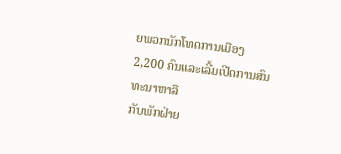ຍພວກນັກໂທດການເມືອງ 2,200 ຄົນແລະເລີ້ມເປີດການສົນທະນາຫາລື
ກັບພັກຝ່າຍ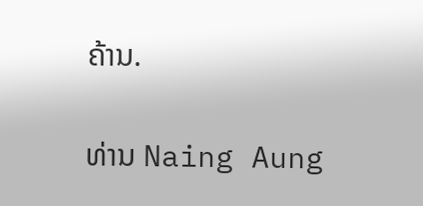ຄ້ານ.

ທ່ານ Naing Aung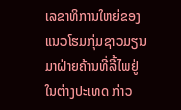ເລຂາທິການໃຫຍ່ຂອງແນວໂຮມກຸ່ມຊາວມຽນມາຝ່າຍຄ້ານທີ່ລີ້ໄພຢູ່
ໃນຕ່າງປະເທດ ກ່າວ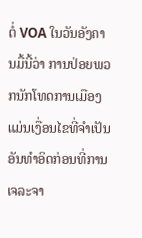ຕໍ່ VOA ໃນວັນອັງຄານມື້ນີ້ວ່າ ການປ່ອຍພວກນັກໂທດການເມືອງ
ແມ່ນເງື່ອນໄຂທີ່ຈໍາເປັນອັນທຳອິດກ່ອນທີ່ການເຈລະຈາ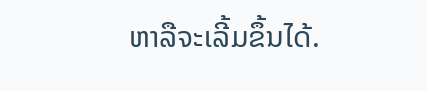ຫາລືຈະເລີ້ມຂຶ້ນໄດ້.